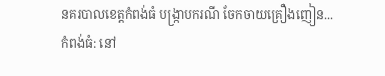នគរបាលខេត្តកំពង់ធំ បង្ក្រាបករណី ចែកចាយគ្រឿងញៀន...
កំពង់ធំ: នៅ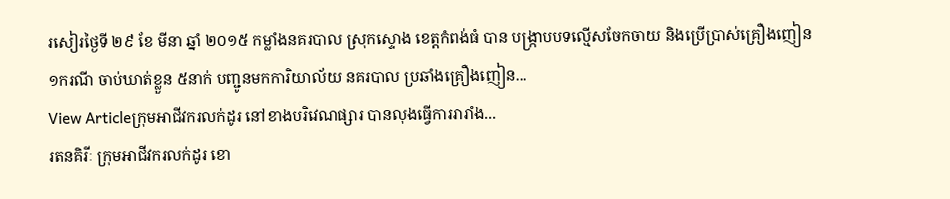រសៀរថ្ងៃទី ២៩ ខែ មីនា ឆ្នាំ ២០១៥ កម្លាំងនគរបាល ស្រុកស្ទោង ខេត្តកំពង់ធំ បាន បង្ក្រាបបទល្មើសចែកចាយ និងប្រើប្រាស់គ្រឿងញៀន ១ករណី ចាប់ឃាត់ខ្លួន ៥នាក់ បញ្ជូនមកការិយាល័យ នគរបាល ប្រឆាំងគ្រឿងញៀន...
View Articleក្រុមអាជីវករលក់ដូរ នៅខាងបរិវេណផ្សារ បានលុងធ្វើការរារាំង...
រតនគិរីៈ ក្រុមអាជីវករលក់ដូរ ខោ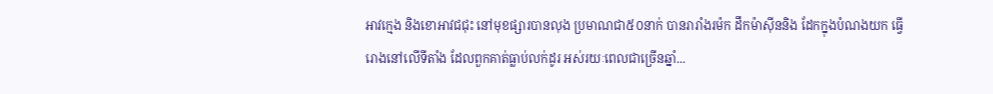អាវក្មេង និងខោអាវជជុះ នៅមុខផ្សារបានលុង ប្រមាណជា៥០នាក់ បានរារាំងរម៉ក ដឹកម៉ាស៊ីននិង ដែកក្នុងបំណងយក ធ្វើរោងនៅលើទីតាំង ដែលពួកគាត់ធ្លាប់លក់ដូរ អស់រយៈពេលជាច្រើនឆ្នាំ...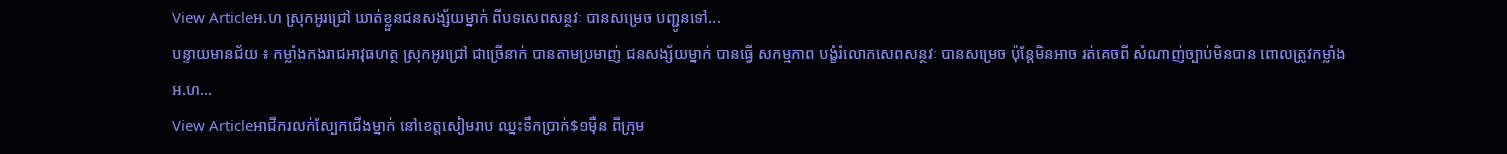View Articleអ.ហ ស្រុកអូរជ្រៅ ឃាត់ខ្លួនជនសង្ស័យម្នាក់ ពីបទសេពសន្ថវៈ បានសម្រេច បញ្ជូនទៅ...
បន្ទាយមានជ័យ ៖ កម្លាំងកងរាជអាវុធហត្ថ ស្រុកអូរជ្រៅ ជាច្រើនាក់ បានតាមប្រមាញ់ ជនសង្ស័យម្នាក់ បានធ្វើ សកម្មភាព បង្ខំរំលោភសេពសន្ថវៈ បានសម្រេច ប៉ុន្តែមិនអាច រត់គេចពី សំណាញ់ច្បាប់មិនបាន ពោលត្រូវកម្លាំង អ.ហ...
View Articleអាជីករលក់ស្បែកជើងម្នាក់ នៅខេត្តសៀមរាប ឈ្នះទឹកប្រាក់$១ម៉ឺន ពីក្រុម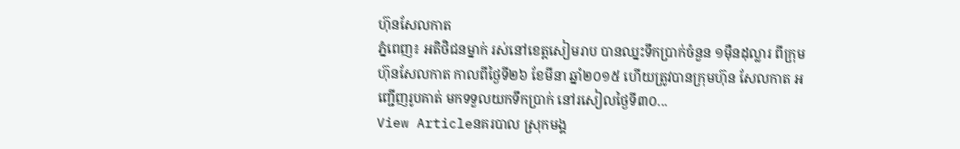ហ៊ុនសែលកាត
ភ្នំពេញ៖ អតិថិជនម្នាក់ រស់នៅខេត្តសៀមរាប បានឈ្នះទឹកប្រាក់ចំនួន ១ម៉ឺនដុល្លារ ពីក្រុមហ៊ុនសែលកាត កាលពីថ្ងៃទី២៦ ខែមីនា ឆ្នាំ២០១៥ ហើយត្រូវបានក្រុមហ៊ុន សែលកាត អញ្ជើញរូបគាត់ មកទទួលយកទឹកប្រាក់ នៅរសៀលថ្ងៃទី៣០...
View Articleនគរបាល ស្រុកមង្គ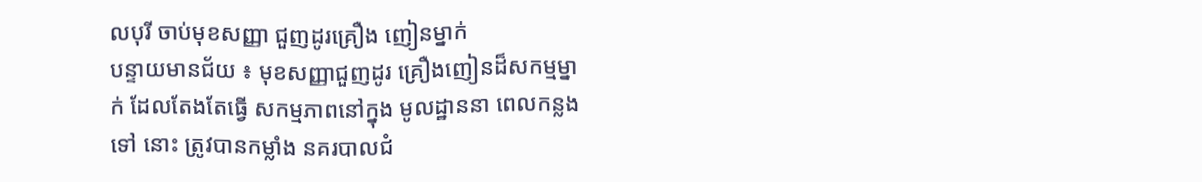លបុរី ចាប់មុខសញ្ញា ជួញដូរគ្រឿង ញៀនម្នាក់
បន្ទាយមានជ័យ ៖ មុខសញ្ញាជួញដូរ គ្រឿងញៀនដ៏សកម្មម្នាក់ ដែលតែងតែធ្វើ សកម្មភាពនៅក្នុង មូលដ្ឋាននា ពេលកន្លងទៅ នោះ ត្រូវបានកម្លាំង នគរបាលជំ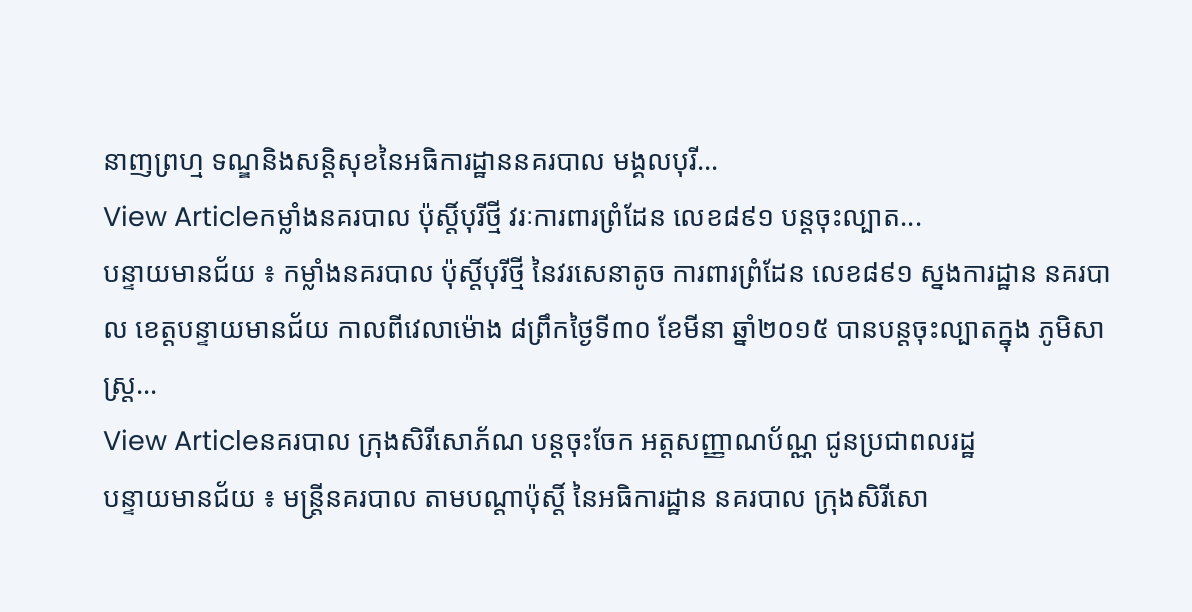នាញព្រហ្ម ទណ្ឌនិងសន្ដិសុខនៃអធិការដ្ឋាននគរបាល មង្គលបុរី...
View Articleកម្លាំងនគរបាល ប៉ុស្តិ៍បុរីថ្មី វរៈការពារព្រំដែន លេខ៨៩១ បន្តចុះល្បាត...
បន្ទាយមានជ័យ ៖ កម្លាំងនគរបាល ប៉ុស្តិ៍បុរីថ្មី នៃវរសេនាតូច ការពារព្រំដែន លេខ៨៩១ ស្នងការដ្ឋាន នគរបាល ខេត្តបន្ទាយមានជ័យ កាលពីវេលាម៉ោង ៨ព្រឹកថ្ងៃទី៣០ ខែមីនា ឆ្នាំ២០១៥ បានបន្តចុះល្បាតក្នុង ភូមិសាស្រ្ត...
View Articleនគរបាល ក្រុងសិរីសោភ័ណ បន្តចុះចែក អត្តសញ្ញាណប័ណ្ណ ជូនប្រជាពលរដ្ឋ
បន្ទាយមានជ័យ ៖ មន្រ្តីនគរបាល តាមបណ្តាប៉ុស្តិ៍ នៃអធិការដ្ឋាន នគរបាល ក្រុងសិរីសោ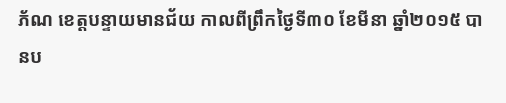ភ័ណ ខេត្តបន្ទាយមានជ័យ កាលពីព្រឹកថ្ងៃទី៣០ ខែមីនា ឆ្នាំ២០១៥ បានប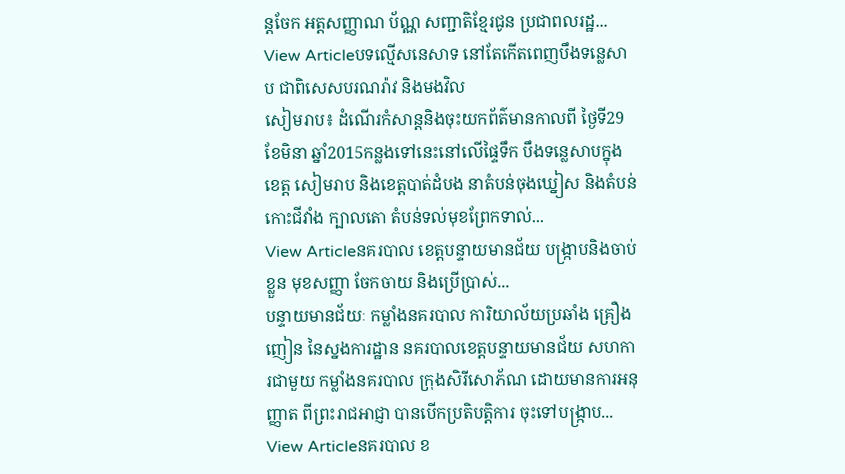ន្តចែក អត្តសញ្ញាណ ប័ណ្ណ សញ្ជាតិខ្មែរជូន ប្រជាពលរដ្ឋ...
View Articleបទល្មើសនេសាទ នៅតែកើតពេញបឹងទន្លេសាប ជាពិសេសបរណរ៉ាវ និងមងវិល
សៀមរាប៖ ដំណើរកំសាន្តនិងចុះយកព័ត៌មានកាលពី ថ្ងៃទី29 ខែមិនា ឆ្នាំ2015កន្លងទៅនេះនៅលើផ្ទៃទឹក បឹងទន្លេសាបក្នុងខេត្ត សៀមរាប និងខេត្តបាត់ដំបង នាតំបន់ចុងឃ្នៀស និងតំបន់កោះជីវាំង ក្បាលតោ តំបន់ទល់មុខព្រែកទាល់...
View Articleនគរបាល ខេត្តបន្ទាយមានជ័យ បង្ក្រាបនិងចាប់ខ្លួន មុខសញ្ញា ចែកចាយ និងប្រើប្រាស់...
បន្ទាយមានជ័យៈ កម្លាំងនគរបាល ការិយាល័យប្រឆាំង គ្រឿងញៀន នៃស្នងការដ្ឋាន នគរបាលខេត្តបន្ទាយមានជ័យ សហការជាមួយ កម្លាំងនគរបាល ក្រុងសិរីសោភ័ណ ដោយមានការអនុញ្ញាត ពីព្រះរាជអាជ្ញា បានបើកប្រតិបត្តិការ ចុះទៅបង្ក្រាប...
View Articleនគរបាល ខ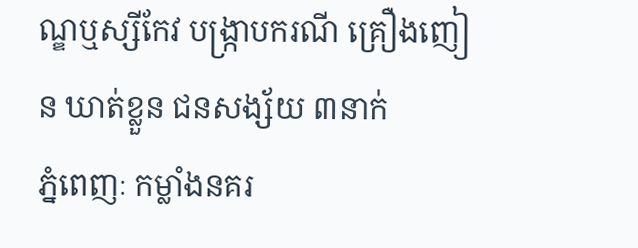ណ្ឌឬស្សីកែវ បង្ក្រាបករណី គ្រឿងញៀន ឃាត់ខ្លួន ជនសង្ស័យ ៣នាក់
ភ្នំពេញៈ កម្លាំងនគរ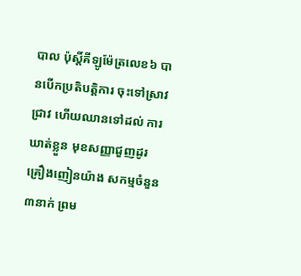បាល ប៉ុស្តិ៍គីឡូម៉ែត្រលេខ៦ បានបើកប្រតិបត្តិការ ចុះទៅស្រាវជ្រាវ ហើយឈានទៅដល់ ការឃាត់ខ្លួន មុខសញ្ញាជួញដូរ គ្រឿងញៀនយ៉ាង សកម្មចំនួន៣នាក់ ព្រម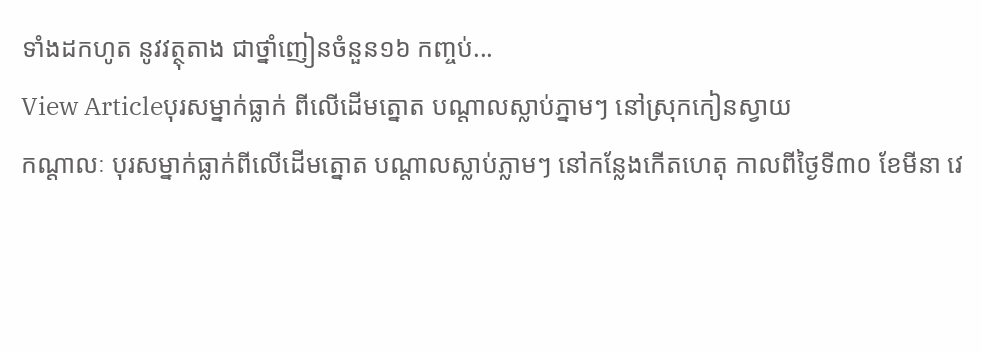ទាំងដកហូត នូវវត្ថុតាង ជាថ្នាំញៀនចំនួន១៦ កញ្ចប់...
View Articleបុរសម្នាក់ធ្លាក់ ពីលើដើមត្នោត បណ្តាលស្លាប់ភ្នាមៗ នៅស្រុកកៀនស្វាយ
កណ្តាលៈ បុរសម្នាក់ធ្លាក់ពីលើដើមត្នោត បណ្តាលស្លាប់ភ្លាមៗ នៅកន្លែងកើតហេតុ កាលពីថ្ងៃទី៣០ ខែមីនា វេ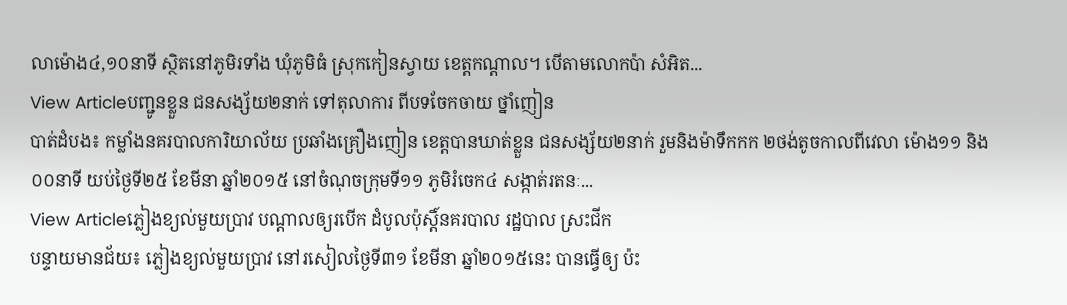លាម៉ោង៤,១០នាទី ស្ថិតនៅភូមិរទាំង ឃុំភូមិធំ ស្រុកកៀនស្វាយ ខេត្តកណ្តាល។ បើតាមលោកប៉ា សំអិត...
View Articleបញ្ជូនខ្លួន ជនសង្ស័យ២នាក់ ទៅតុលាការ ពីបទចែកចាយ ថ្នាំញៀន
បាត់ដំបង៖ កម្លាំងនគរបាលការិយាល័យ ប្រឆាំងគ្រឿងញៀន ខេត្តបានឃាត់ខ្លួន ជនសង្ស័យ២នាក់ រួមនិងម៉ាទឹកកក ២ថង់តូចកាលពីវេលា ម៉ោង១១ និង០០នាទី យប់ថ្ងៃទី២៥ ខែមីនា ឆ្នាំ២០១៥ នៅចំណុចក្រុមទី១១ ភូមិរំចេក៤ សង្កាត់រតនៈ...
View Articleភ្លៀងខ្យល់មួយប្រាវ បណ្តាលឲ្យរបើក ដំបូលប៉ុស្តិ៍នគរបាល រដ្ឋបាល ស្រះជីក
បន្ទាយមានជ័យ៖ ភ្លៀងខ្យល់មួយប្រាវ នៅរសៀលថ្ងៃទី៣១ ខែមីនា ឆ្នាំ២០១៥នេះ បានធ្វើឲ្យ ប៉ះ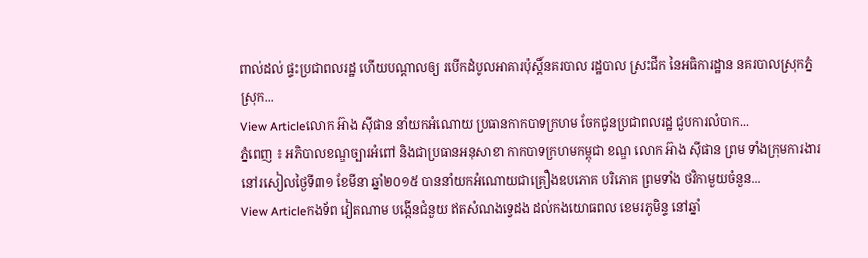ពាល់ដល់ ផ្ទះប្រជាពលរដ្ឋ ហើយបណ្តាលឲ្យ របើកដំបូលអាគារប៉ុស្តិ៍នគរបាល រដ្ឋបាល ស្រះជីក នៃអធិការដ្ឋាន នគរបាលស្រុកភ្នំស្រុក...
View Articleលោក អ៊ាង ស៊ីផាន នាំយកអំណោយ ប្រធានកាកបាទក្រហម ចែកជូនប្រជាពលរដ្ឋ ជួបការលំបាក...
ភ្នំពេញ ៖ អភិបាលខណ្ឌច្បារអំពៅ និងជាប្រធានអនុសាខា កាកបាទក្រហមកម្ពុជា ខណ្ឌ លោក អ៊ាង ស៊ីផាន ព្រម ទាំងក្រុមការងារ នៅរសៀលថ្ងៃទី៣១ ខែមីនា ឆ្នាំ២០១៥ បាននាំយកអំណោយជាគ្រឿងឧបភោគ បរិភោគ ព្រមទាំង ថវិកាមួយចំនួន...
View Articleកងទ័ព វៀតណាម បង្កើនជំនួយ ឥតសំណងទ្វេដង ដល់កងយោធពល ខេមរភូមិន្ទ នៅឆ្នាំ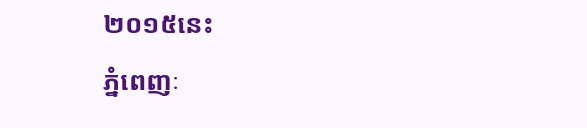២០១៥នេះ
ភ្នំពេញៈ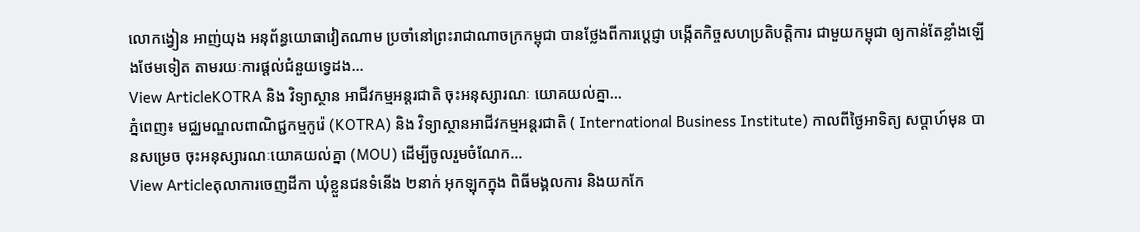លោកង្វៀន អាញ់យុង អនុព័ន្ធយោធាវៀតណាម ប្រចាំនៅព្រះរាជាណាចក្រកម្ពុជា បានថ្លែងពីការប្តេជ្ញា បង្កើតកិច្ចសហប្រតិបត្តិការ ជាមួយកម្ពុជា ឲ្យកាន់តែខ្លាំងឡើងថែមទៀត តាមរយៈការផ្តល់ជំនួយទ្វេដង...
View ArticleKOTRA និង វិទ្យាស្ថាន អាជីវកម្មអន្តរជាតិ ចុះអនុស្សារណៈ យោគយល់គ្នា...
ភ្នំពេញ៖ មជ្ឈមណ្ឌលពាណិជ្ជកម្មកូរ៉េ (KOTRA) និង វិទ្យាស្ថានអាជីវកម្មអន្តរជាតិ ( International Business Institute) កាលពីថ្ងៃអាទិត្យ សប្តាហ៍មុន បានសម្រេច ចុះអនុស្សារណៈយោគយល់គ្នា (MOU) ដើម្បីចូលរួមចំណែក...
View Articleតុលាការចេញដីកា ឃុំខ្លួនជនទំនើង ២នាក់ អុកឡុកក្នុង ពិធីមង្គលការ និងយកកែ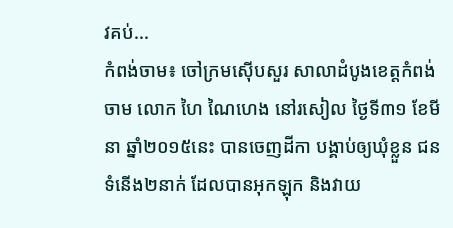វគប់...
កំពង់ចាម៖ ចៅក្រមស៊ើបសួរ សាលាដំបូងខេត្តកំពង់ចាម លោក ហៃ ណៃហេង នៅរសៀល ថ្ងៃទី៣១ ខែមីនា ឆ្នាំ២០១៥នេះ បានចេញដីកា បង្គាប់ឲ្យឃុំខ្លួន ជនទំនើង២នាក់ ដែលបានអុកឡុក និងវាយ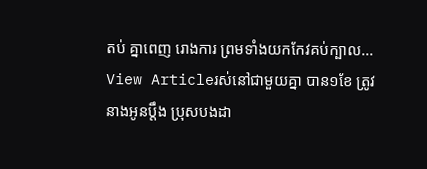តប់ គ្នាពេញ រោងការ ព្រមទាំងយកកែវគប់ក្បាល...
View Articleរស់នៅជាមួយគ្នា បាន១ខែ ត្រូវនាងអូនប្តឹង ប្រុសបងដា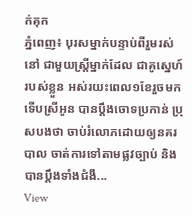ក់គុក
ភ្នំពេញ៖ បុរសម្នាក់បន្ទាប់ពីរួមរស់នៅ ជាមួយស្ត្រីម្នាក់ដែល ជាគូស្នេហ៍របស់ខ្លួន អស់រយះពេល១ខែរួចមក ទើបស្រីអូន បានប្តឹងចោទប្រកាន់ ប្រុសបងថា ចាប់រំលោភដោយឲ្យនគរបាល ចាត់ការទៅតាមផ្លវច្បាប់ និងបានប្តឹងទាំងជំងឺ...
View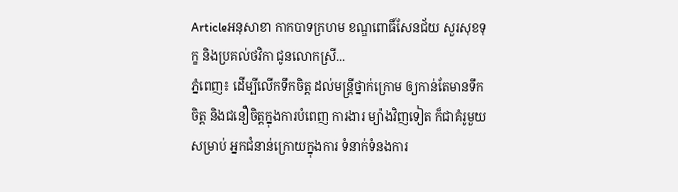Articleអនុសាខា កាកបាទក្រហម ខណ្ឌពោធិ៍សែនជ័យ សួរសុខទុក្ខ និងប្រគល់ថវិកា ជូនលោកស្រី...
ភ្នំពេញ៖ ដើម្បីលើកទឹកចិត្ត ដល់មន្ត្រីថ្នាក់ក្រោម ឲ្យកាន់តែមានទឹកចិត្ត និងជនឿចិត្តក្នុងការបំពេញ ការងារ ម្យ៉ាងវិញទៀត ក៏ជាគំរូមួយសម្រាប់ អ្នកជំនាន់ក្រោយក្នុងការ ទំនាក់ទំនងការ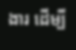ងារ ដើម្បី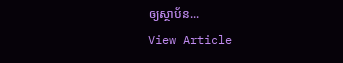ឲ្យស្ថាប័ន...
View Article